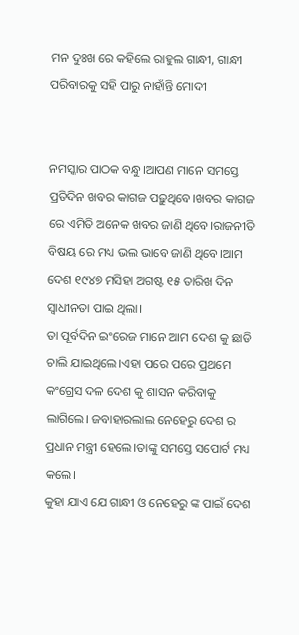ମନ ଦୁଃଖ ରେ କହିଲେ ରାହୁଲ ଗାନ୍ଧୀ, ଗାନ୍ଧୀ ପରିବାରକୁ ସହି ପାରୁ ନାହାଁନ୍ତି ମୋଦୀ


ନମସ୍କାର ପାଠକ ବନ୍ଧୁ।ଆପଣ ମାନେ ସମସ୍ତେ ପ୍ରତିଦିନ ଖବର କାଗଜ ପଢ଼ୁଥିବେ।ଖବର କାଗଜ ରେ ଏମିତି ଅନେକ ଖବର ଜାଣି ଥିବେ।ରାଜନୀତି ବିଷୟ ରେ ମଧ୍ୟ ଭଲ ଭାବେ ଜାଣି ଥିବେ।ଆମ ଦେଶ ୧୯୪୭ ମସିହା ଅଗଷ୍ଟ ୧୫ ତାରିଖ ଦିନ ସ୍ଵାଧୀନତା ପାଇ ଥିଲା।
ତା ପୂର୍ବଦିନ ଇଂରେଜ ମାନେ ଆମ ଦେଶ କୁ ଛାଡି ଚାଲି ଯାଇଥିଲେ।ଏହା ପରେ ପରେ ପ୍ରଥମେ କଂଗ୍ରେସ ଦଳ ଦେଶ କୁ ଶାସନ କରିବାକୁ ଲାଗିଲେ। ଜବାହାରଲାଲ ନେହେରୁ ଦେଶ ର ପ୍ରଧାନ ମନ୍ତ୍ରୀ ହେଲେ।ତାଙ୍କୁ ସମସ୍ତେ ସପୋର୍ଟ ମଧ୍ୟ କଲେ।
କୁହା ଯାଏ ଯେ ଗାନ୍ଧୀ ଓ ନେହେରୁ ଙ୍କ ପାଇଁ ଦେଶ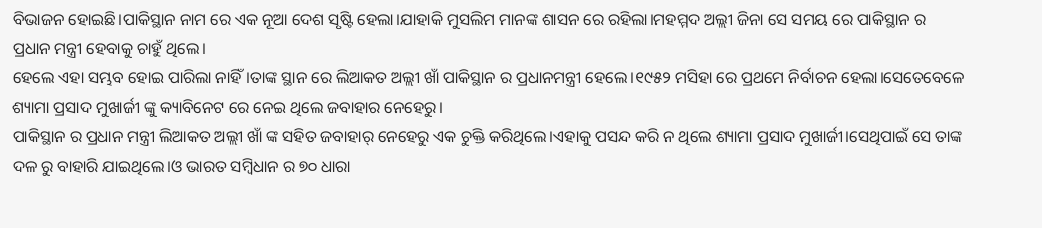ବିଭାଜନ ହୋଇଛି।ପାକିସ୍ଥାନ ନାମ ରେ ଏକ ନୂଆ ଦେଶ ସୃଷ୍ଟି ହେଲା।ଯାହାକି ମୁସଲିମ ମାନଙ୍କ ଶାସନ ରେ ରହିଲା।ମହମ୍ମଦ ଅଲ୍ଲୀ ଜିନା ସେ ସମୟ ରେ ପାକିସ୍ଥାନ ର ପ୍ରଧାନ ମନ୍ତ୍ରୀ ହେବାକୁ ଚାହୁଁ ଥିଲେ।
ହେଲେ ଏହା ସମ୍ଭବ ହୋଇ ପାରିଲା ନାହିଁ।ତାଙ୍କ ସ୍ଥାନ ରେ ଲିଆକତ ଅଲ୍ଲୀ ଖାଁ ପାକିସ୍ଥାନ ର ପ୍ରଧାନମନ୍ତ୍ରୀ ହେଲେ।୧୯୫୨ ମସିହା ରେ ପ୍ରଥମେ ନିର୍ବାଚନ ହେଲା।ସେତେବେଳେ ଶ୍ୟାମା ପ୍ରସାଦ ମୁଖାର୍ଜୀ ଙ୍କୁ କ୍ୟାବିନେଟ ରେ ନେଇ ଥିଲେ ଜବାହାର ନେହେରୁ।
ପାକିସ୍ଥାନ ର ପ୍ରଧାନ ମନ୍ତ୍ରୀ ଲିଆକତ ଅଲ୍ଲୀ ଖାଁ ଙ୍କ ସହିତ ଜବାହାର୍ ନେହେରୁ ଏକ ଚୁକ୍ତି କରିଥିଲେ।ଏହାକୁ ପସନ୍ଦ କରି ନ ଥିଲେ ଶ୍ୟାମା ପ୍ରସାଦ ମୁଖାର୍ଜୀ।ସେଥିପାଇଁ ସେ ତାଙ୍କ ଦଳ ରୁ ବାହାରି ଯାଇଥିଲେ।ଓ ଭାରତ ସମ୍ବିଧାନ ର ୭୦ ଧାରା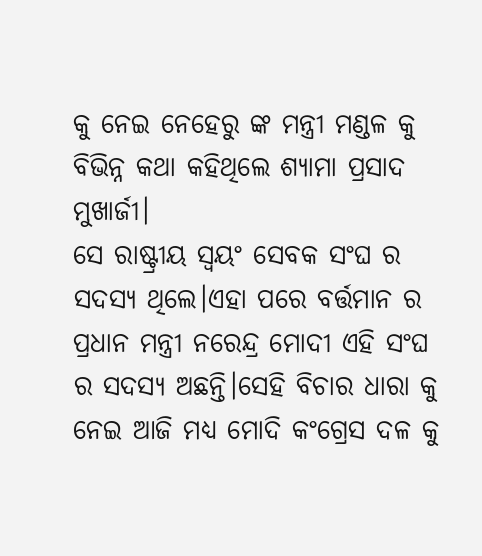କୁ ନେଇ ନେହେରୁ ଙ୍କ ମନ୍ତ୍ରୀ ମଣ୍ଡଳ କୁ ବିଭିନ୍ନ କଥା କହିଥିଲେ ଶ୍ୟାମା ପ୍ରସାଦ ମୁଖାର୍ଜୀ।
ସେ ରାଷ୍ଟ୍ରୀୟ ସ୍ଵୟଂ ସେବକ ସଂଘ ର ସଦସ୍ୟ ଥିଲେ।ଏହା ପରେ ବର୍ତ୍ତମାନ ର ପ୍ରଧାନ ମନ୍ତ୍ରୀ ନରେନ୍ଦ୍ର ମୋଦୀ ଏହି ସଂଘ ର ସଦସ୍ୟ ଅଛନ୍ତି।ସେହି ବିଚାର ଧାରା କୁ ନେଇ ଆଜି ମଧ୍ୟ ମୋଦି କଂଗ୍ରେସ ଦଳ କୁ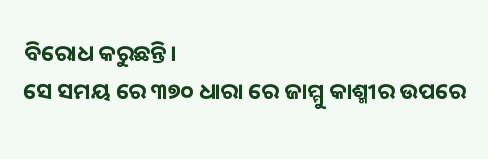ବିରୋଧ କରୁଛନ୍ତି।
ସେ ସମୟ ରେ ୩୭୦ ଧାରା ରେ ଜାମ୍ମୁ କାଶ୍ମୀର ଉପରେ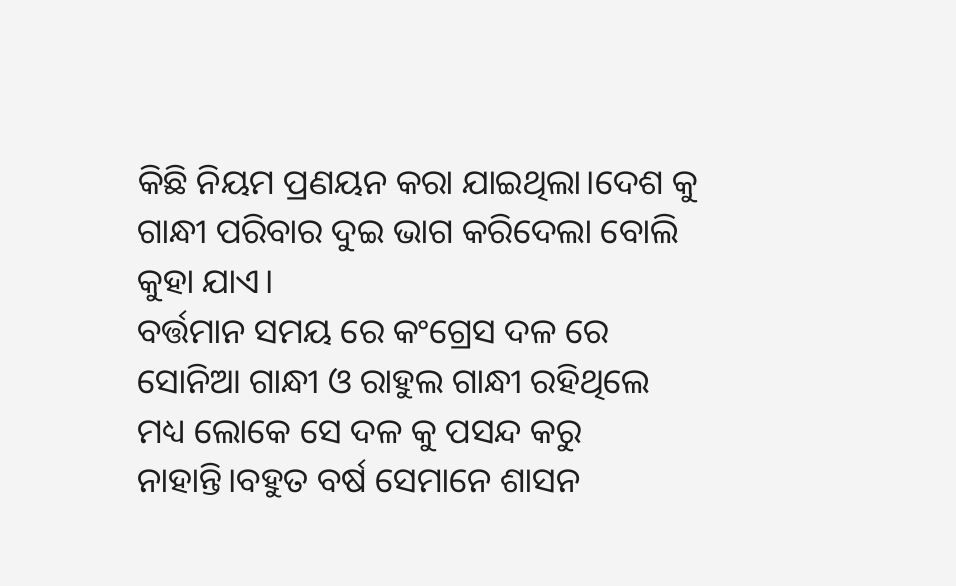କିଛି ନିୟମ ପ୍ରଣୟନ କରା ଯାଇଥିଲା।ଦେଶ କୁ ଗାନ୍ଧୀ ପରିବାର ଦୁଇ ଭାଗ କରିଦେଲା ବୋଲି କୁହା ଯାଏ।
ବର୍ତ୍ତମାନ ସମୟ ରେ କଂଗ୍ରେସ ଦଳ ରେ ସୋନିଆ ଗାନ୍ଧୀ ଓ ରାହୁଲ ଗାନ୍ଧୀ ରହିଥିଲେ ମଧ୍ୟ ଲୋକେ ସେ ଦଳ କୁ ପସନ୍ଦ କରୁ ନାହାନ୍ତି।ବହୁତ ବର୍ଷ ସେମାନେ ଶାସନ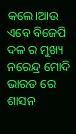କଲେ।ଆଉ ଏବେ ବିଜେପି ଦଳ ର ମୁଖ୍ୟ ନରେନ୍ଦ୍ର ମୋଦି ଭାରତ ରେ ଶାସନ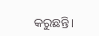କରୁଛନ୍ତି।